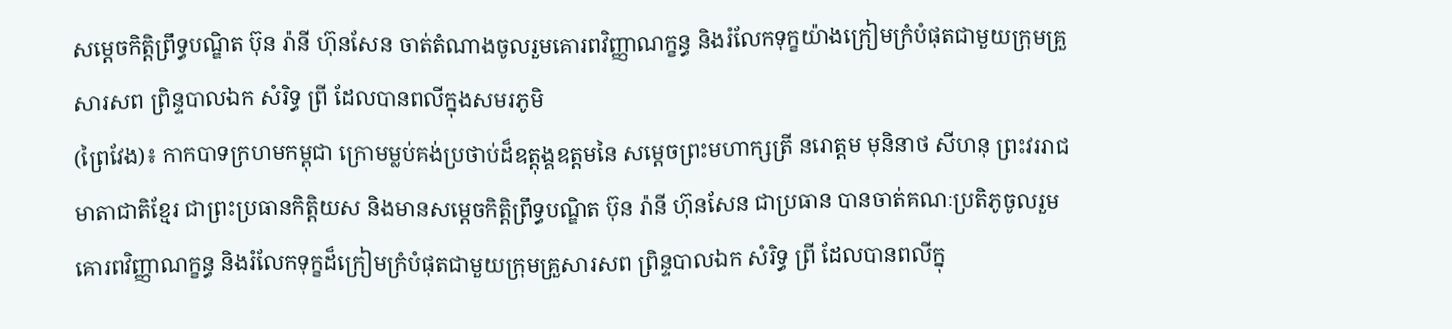សម្តេចកិត្តិព្រឹទ្ធបណ្ឌិត ប៊ុន រ៉ានី ហ៊ុនសែន ចាត់តំណាងចូលរួមគោរពវិញ្ញាណក្ខន្ធ និងរំលែកទុក្ខយ៉ាងក្រៀមក្រំបំផុតជាមួយក្រុមគ្រួសារសព ព្រិន្ទបាលឯក សំរិទ្ធ ព្រី ដែលបានពលីក្នុងសមរភូមិ
(ព្រៃវែង)៖ កាកបាទក្រហមកម្ពុជា ក្រោមម្លប់គង់ប្រថាប់ដ៏ឧត្តុង្គឧត្តមនៃ សម្តេចព្រះមហាក្សត្រី នរោត្តម មុនិនាថ សីហនុ ព្រះវររាជមាតាជាតិខ្មែរ ជាព្រះប្រធានកិត្តិយស និងមានសម្តេចកិត្តិព្រឹទ្ធបណ្ឌិត ប៊ុន រ៉ានី ហ៊ុនសែន ជាប្រធាន បានចាត់គណៈប្រតិភូចូលរួមគោរពវិញ្ញាណក្ខន្ធ និងរំលែកទុក្ខដ៏ក្រៀមក្រំបំផុតជាមួយក្រុមគ្រួសារសព ព្រិន្ទបាលឯក សំរិទ្ធ ព្រី ដែលបានពលីក្នុ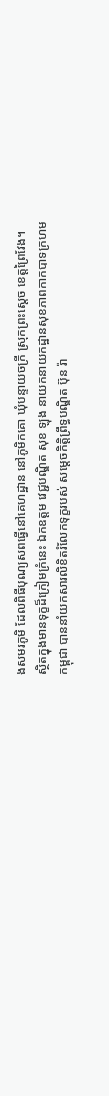ងសមរភូមិ ដែលពិធីបុណ្យសពធ្វើនៅគេហដ្ឋាន នៅភូមិកគោ ឃុំបន្ទាយចក្រី ស្រុកព្រះស្តេច ខេត្តព្រៃវែង។
ស្ថិតក្នុងមានទុក្ខដ៏ក្រៀមក្រំនេះ ឯកឧត្ដម វេជ្ជបណ្ឌិត សុខ ឡុង នាយកនាយកដ្ឋានសុខភាពកាកបាទក្រហមកម្ពុជា បាននាំយកសារលិខិតរំលែកទុក្ខរបស់ សម្តេចកិត្តិព្រឹទ្ធបណ្ឌិត ប៊ុន រ៉ា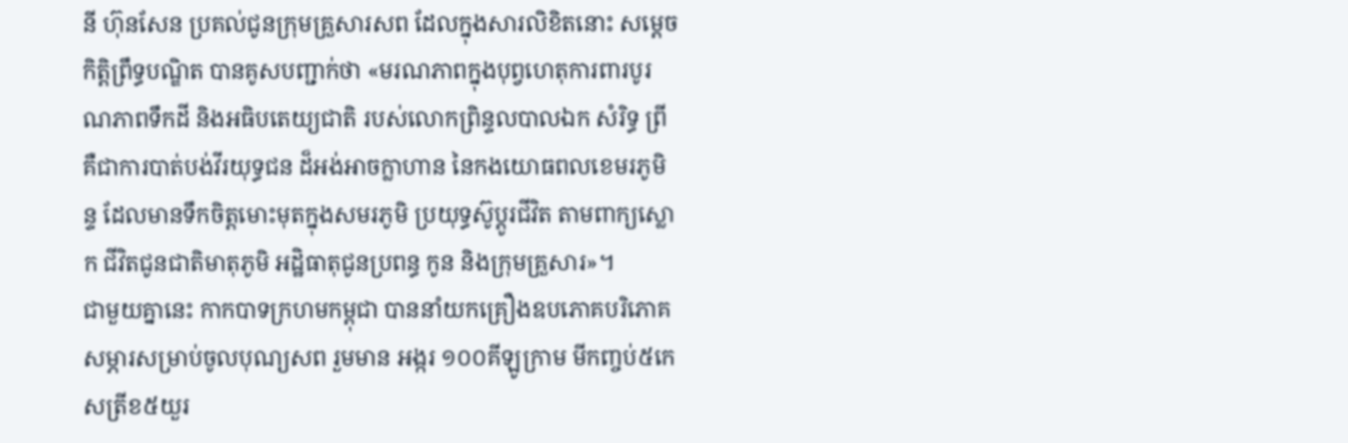នី ហ៊ុនសែន ប្រគល់ជូនក្រុមគ្រួសារសព ដែលក្នុងសារលិខិតនោះ សម្តេចកិត្តិព្រឹទ្ធបណ្ឌិត បានគូសបញ្ជាក់ថា «មរណភាពក្នុងបុព្វហេតុការពារបូរណភាពទឹកដី និងអធិបតេយ្យជាតិ របស់លោកព្រិន្ទលបាលឯក សំរិទ្ធ ព្រី គឺជាការបាត់បង់វីរយុទ្ធជន ដ៏អង់អាចក្លាហាន នៃកងយោធពលខេមរភូមិន្ទ ដែលមានទឹកចិត្តមោះមុតក្នុងសមរភូមិ ប្រយុទ្ធស៊ូប្តូរជីវិត តាមពាក្យស្លោក ជីវិតជូនជាតិមាតុភូមិ អដ្ឋិធាតុជូនប្រពន្ធ កូន និងក្រុមគ្រួសារ»។
ជាមួយគ្នានេះ កាកបាទក្រហមកម្ពុជា បាននាំយកគ្រឿងឧបភោគបរិភោគ សម្ភារសម្រាប់ចូលបុណ្យសព រួមមាន អង្ករ ១០០គីឡូក្រាម មីកញ្ចប់៥កេសត្រីខ៥យួរ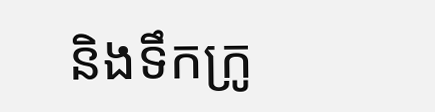និងទឹកក្រូ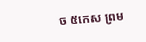ច ៥កេស ព្រម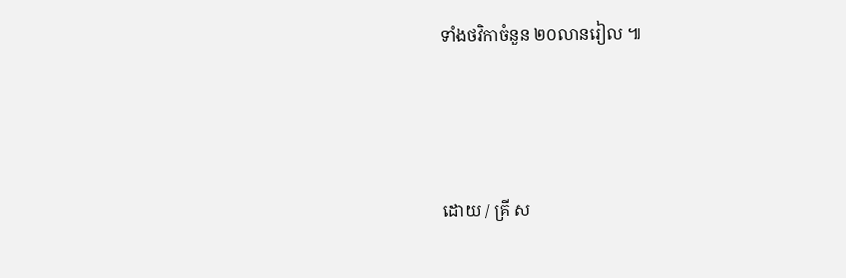ទាំងថវិកាចំនួន ២០លានរៀល ៕





ដោយ / គ្រី ស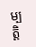ម្បត្តិ